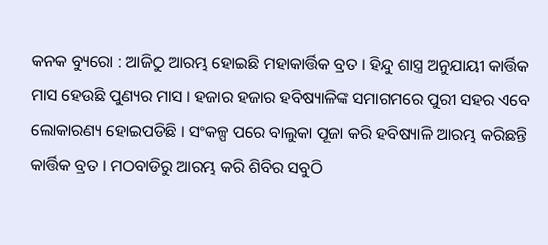କନକ ବ୍ୟୁରୋ : ଆଜିଠୁ ଆରମ୍ଭ ହୋଇଛି ମହାକାର୍ତ୍ତିକ ବ୍ରତ । ହିନ୍ଦୁ ଶାସ୍ତ୍ର ଅନୁଯାୟୀ କାର୍ତ୍ତିକ ମାସ ହେଉଛି ପୁଣ୍ୟର ମାସ । ହଜାର ହଜାର ହବିଷ୍ୟାଳିଙ୍କ ସମାଗମରେ ପୁରୀ ସହର ଏବେ ଲୋକାରଣ୍ୟ ହୋଇପଡିଛି । ସଂକଳ୍ପ ପରେ ବାଲୁକା ପୂଜା କରି ହବିଷ୍ୟାଳି ଆରମ୍ଭ କରିଛନ୍ତି କାର୍ତ୍ତିକ ବ୍ରତ । ମଠବାଡିରୁ ଆରମ୍ଭ କରି ଶିବିର ସବୁଠି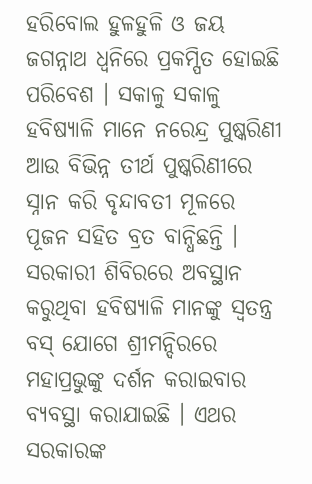ହରିବୋଲ ହୁଳହୁଳି ଓ ଜୟ ଜଗନ୍ନାଥ ଧ୍ୱନିରେ ପ୍ରକମ୍ପିତ ହୋଇଛି ପରିବେଶ । ସକାଳୁ ସକାଳୁ ହବିଷ୍ୟାଳି ମାନେ ନରେନ୍ଦ୍ର ପୁଷ୍କରିଣୀ ଆଉ ବିଭିନ୍ନ ତୀର୍ଥ ପୁଷ୍କରିଣୀରେ ସ୍ନାନ କରି ବୃନ୍ଦାବତୀ ମୂଳରେ ପୂଜନ ସହିତ ବ୍ରତ ବାନ୍ଧିଛନ୍ତି । ସରକାରୀ ଶିବିରରେ ଅବସ୍ଥାନ କରୁଥିବା ହବିଷ୍ୟାଳି ମାନଙ୍କୁ ସ୍ୱତନ୍ତ୍ର ବସ୍‌ ଯୋଗେ ଶ୍ରୀମନ୍ଦିରରେ ମହାପ୍ରଭୁଙ୍କୁ ଦର୍ଶନ କରାଇବାର ବ୍ୟବସ୍ଥା କରାଯାଇଛି । ଏଥର ସରକାରଙ୍କ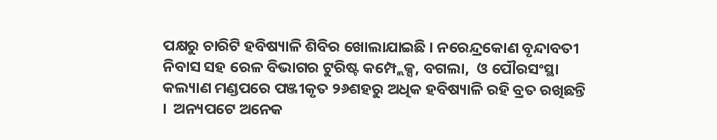ପକ୍ଷରୁ ଚାରିଟି ହବିଷ୍ୟାଳି ଶିବିର ଖୋଲାଯାଇଛି । ନରେନ୍ଦ୍ରକୋଣ ବୃନ୍ଦାବତୀ ନିବାସ ସହ ରେଳ ବିଭାଗର ଟୁରିଷ୍ଟ କମ୍ପ୍ଲେକ୍ସ, ବଗଲା,  ଓ ପୌରସଂସ୍ଥା କଲ୍ୟାଣ ମଣ୍ଡପରେ ପଞ୍ଜୀକୃତ ୨୬ଶହରୁ ଅଧିକ ହବିଷ୍ୟାଳି ରହି ବ୍ରତ ରଖିଛନ୍ତି ।  ଅନ୍ୟପଟେ ଅନେକ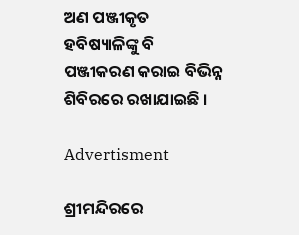ଅଣ ପଞ୍ଜୀକୃତ ହବିଷ୍ୟାଳିଙ୍କୁ ବି ପଞ୍ଜୀକରଣ କରାଇ ବିଭିନ୍ନ ଶିବିରରେ ରଖାଯାଇଛି ।

Advertisment

ଶ୍ରୀମନ୍ଦିରରେ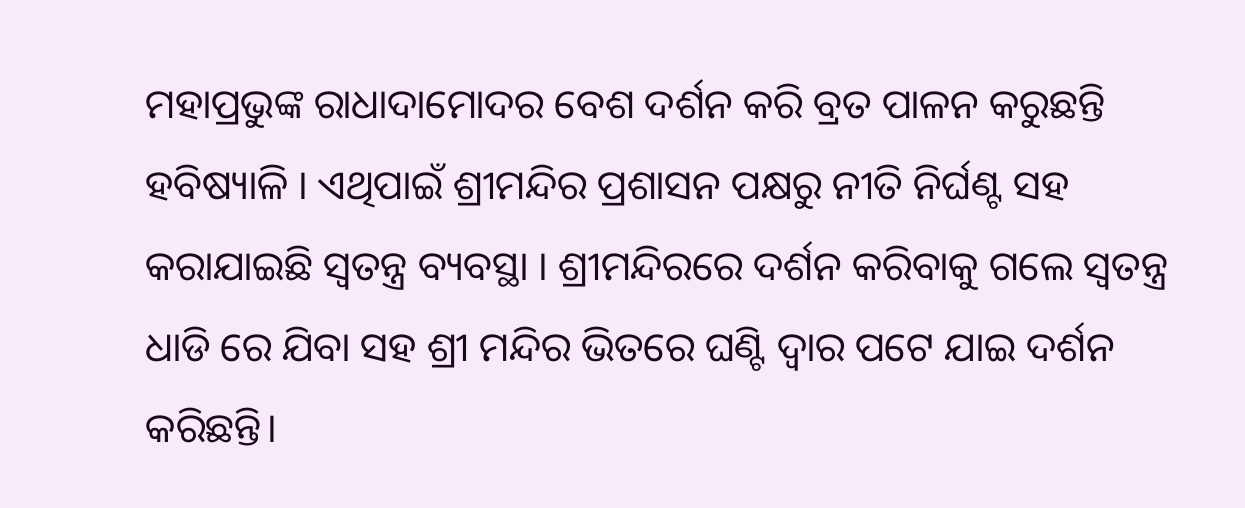ମହାପ୍ରଭୁଙ୍କ ରାଧାଦାମୋଦର ବେଶ ଦର୍ଶନ କରି ବ୍ରତ ପାଳନ କରୁଛନ୍ତି ହବିଷ୍ୟାଳି । ଏଥିପାଇଁ ଶ୍ରୀମନ୍ଦିର ପ୍ରଶାସନ ପକ୍ଷରୁ ନୀତି ନିର୍ଘଣ୍ଟ ସହ କରାଯାଇଛି ସ୍ୱତନ୍ତ୍ର ବ୍ୟବସ୍ଥା । ଶ୍ରୀମନ୍ଦିରରେ ଦର୍ଶନ କରିବାକୁ ଗଲେ ସ୍ଵତନ୍ତ୍ର ଧାଡି ରେ ଯିବା ସହ ଶ୍ରୀ ମନ୍ଦିର ଭିତରେ ଘଣ୍ଟି ଦ୍ୱାର ପଟେ ଯାଇ ଦର୍ଶନ କରିଛନ୍ତି।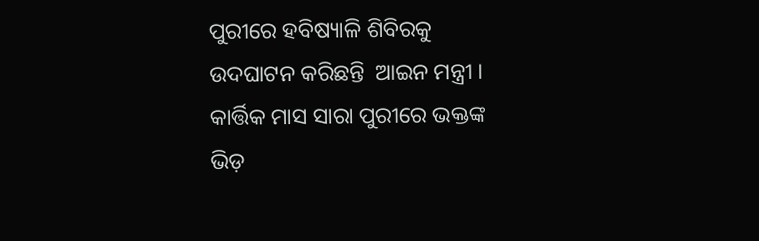ପୁରୀରେ ହବିଷ୍ୟାଳି ଶିବିରକୁ  ଉଦଘାଟନ କରିଛନ୍ତି  ଆଇନ ମନ୍ତ୍ରୀ । କାର୍ତ୍ତିକ ମାସ ସାରା ପୁରୀରେ ଭକ୍ତଙ୍କ ଭିଡ଼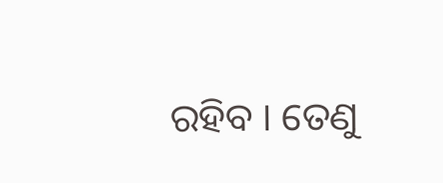ରହିବ । ତେଣୁ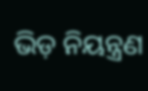ଭିଡ଼ ନିୟନ୍ତ୍ରଣ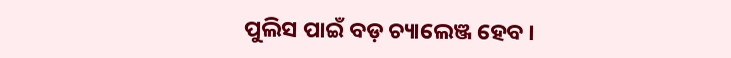ପୁଲିସ ପାଇଁ ବଡ଼ ଚ୍ୟାଲେଞ୍ଜ ହେବ ।